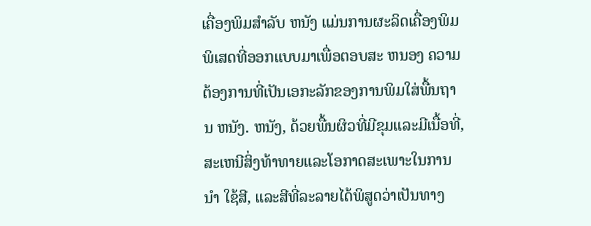ເຄື່ອງພິມສໍາລັບ ຫນັງ ແມ່ນການຜະລິດເຄື່ອງພິມພິເສດທີ່ອອກແບບມາເພື່ອຕອບສະ ຫນອງ ຄວາມຕ້ອງການທີ່ເປັນເອກະລັກຂອງການພິມໃສ່ພື້ນຖານ ຫນັງ. ຫນັງ, ດ້ວຍພື້ນຜິວທີ່ມີຂຸມແລະມີເນື້ອທີ່, ສະເຫນີສິ່ງທ້າທາຍແລະໂອກາດສະເພາະໃນການ ນໍາ ໃຊ້ສີ, ແລະສີທີ່ລະລາຍໄດ້ພິສູດວ່າເປັນທາງ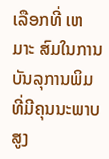ເລືອກທີ່ ເຫມາະ ສົມໃນການບັນລຸການພິມທີ່ມີຄຸນນະພາບສູງ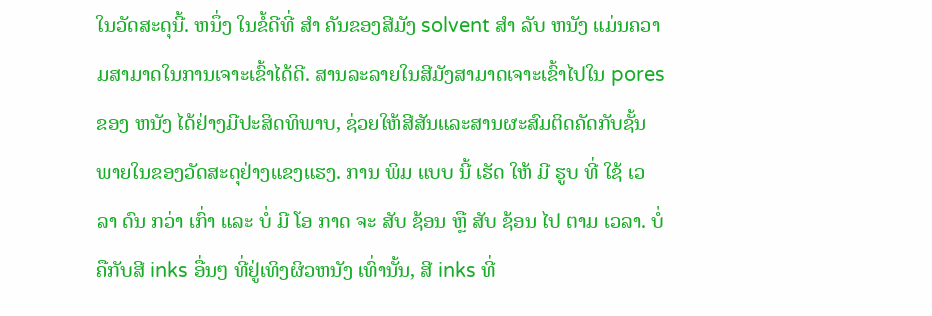ໃນວັດສະດຸນີ້. ຫນຶ່ງ ໃນຂໍ້ດີທີ່ ສໍາ ຄັນຂອງສີມັງ solvent ສໍາ ລັບ ຫນັງ ແມ່ນຄວາມສາມາດໃນການເຈາະເຂົ້າໄດ້ດີ. ສານລະລາຍໃນສີມັງສາມາດເຈາະເຂົ້າໄປໃນ pores ຂອງ ຫນັງ ໄດ້ຢ່າງມີປະສິດທິພາບ, ຊ່ວຍໃຫ້ສີສັນແລະສານຜະສົມຕິດຄັດກັບຊັ້ນພາຍໃນຂອງວັດສະດຸຢ່າງແຂງແຮງ. ການ ພິມ ແບບ ນີ້ ເຮັດ ໃຫ້ ມີ ຮູບ ທີ່ ໃຊ້ ເວ ລາ ດົນ ກວ່າ ເກົ່າ ແລະ ບໍ່ ມີ ໂອ ກາດ ຈະ ສັບ ຊ້ອນ ຫຼື ສັບ ຊ້ອນ ໄປ ຕາມ ເວລາ. ບໍ່ຄືກັບສີ inks ອື່ນໆ ທີ່ຢູ່ເທິງຜິວຫນັງ ເທົ່ານັ້ນ, ສີ inks ທີ່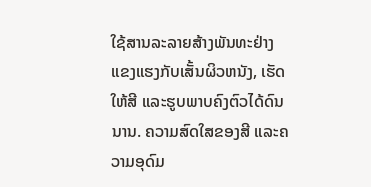ໃຊ້ສານລະລາຍສ້າງພັນທະຢ່າງແຂງແຮງກັບເສັ້ນຜິວຫນັງ, ເຮັດໃຫ້ສີ ແລະຮູບພາບຄົງຕົວໄດ້ດົນນານ. ຄວາມສົດໃສຂອງສີ ແລະຄວາມອຸດົມ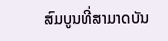ສົມບູນທີ່ສາມາດບັນ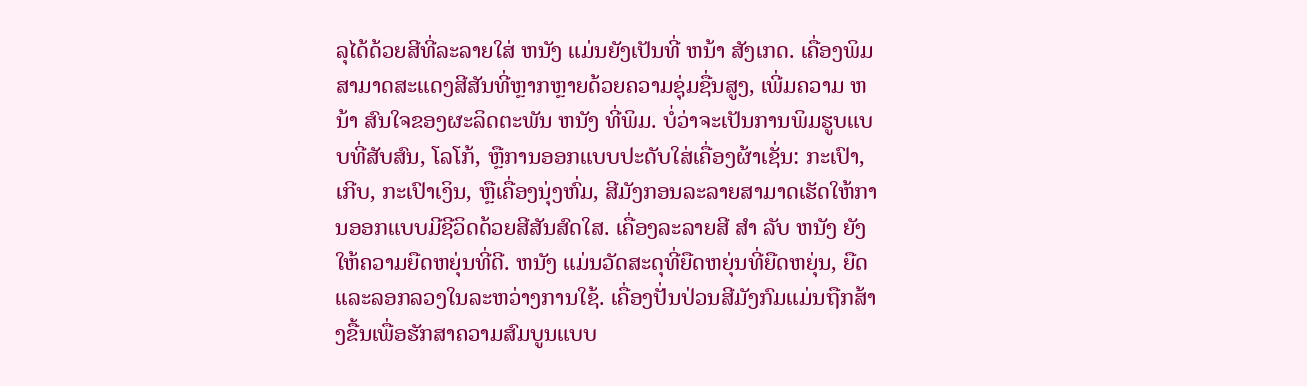ລຸໄດ້ດ້ວຍສີທີ່ລະລາຍໃສ່ ຫນັງ ແມ່ນຍັງເປັນທີ່ ຫນ້າ ສັງເກດ. ເຄື່ອງພິມສາມາດສະແດງສີສັນທີ່ຫຼາກຫຼາຍດ້ວຍຄວາມຊຸ່ມຊື່ນສູງ, ເພີ່ມຄວາມ ຫນ້າ ສົນໃຈຂອງຜະລິດຕະພັນ ຫນັງ ທີ່ພິມ. ບໍ່ວ່າຈະເປັນການພິມຮູບແບບທີ່ສັບສົນ, ໂລໂກ້, ຫຼືການອອກແບບປະດັບໃສ່ເຄື່ອງຜ້າເຊັ່ນ: ກະເປົາ, ເກີບ, ກະເປົາເງິນ, ຫຼືເຄື່ອງນຸ່ງຫົ່ມ, ສີມັງກອນລະລາຍສາມາດເຮັດໃຫ້ການອອກແບບມີຊີວິດດ້ວຍສີສັນສົດໃສ. ເຄື່ອງລະລາຍສີ ສໍາ ລັບ ຫນັງ ຍັງໃຫ້ຄວາມຍືດຫຍຸ່ນທີ່ດີ. ຫນັງ ແມ່ນວັດສະດຸທີ່ຍືດຫຍຸ່ນທີ່ຍືດຫຍຸ່ນ, ຍືດແລະລອກລວງໃນລະຫວ່າງການໃຊ້. ເຄື່ອງປັ່ນປ່ວນສີມັງກົມແມ່ນຖືກສ້າງຂື້ນເພື່ອຮັກສາຄວາມສົມບູນແບບ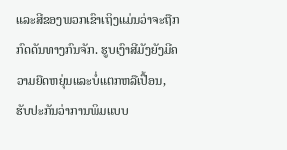ແລະສີຂອງພວກເຂົາເຖິງແມ່ນວ່າຈະຖືກກົດດັນທາງກົນຈັກ. ຮູບເງົາສີມັງຍັງມີຄວາມຍືດຫຍຸ່ນແລະບໍ່ແຕກຫລືເປື້ອນ, ຮັບປະກັນວ່າການພິມແບບ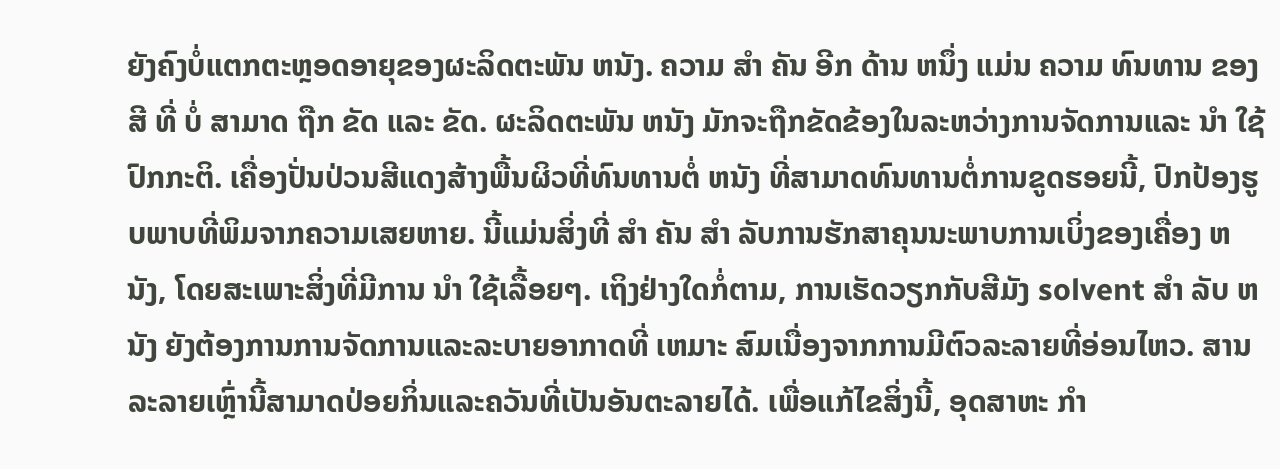ຍັງຄົງບໍ່ແຕກຕະຫຼອດອາຍຸຂອງຜະລິດຕະພັນ ຫນັງ. ຄວາມ ສໍາ ຄັນ ອີກ ດ້ານ ຫນຶ່ງ ແມ່ນ ຄວາມ ທົນທານ ຂອງ ສີ ທີ່ ບໍ່ ສາມາດ ຖືກ ຂັດ ແລະ ຂັດ. ຜະລິດຕະພັນ ຫນັງ ມັກຈະຖືກຂັດຂ້ອງໃນລະຫວ່າງການຈັດການແລະ ນໍາ ໃຊ້ປົກກະຕິ. ເຄື່ອງປັ່ນປ່ວນສີແດງສ້າງພື້ນຜິວທີ່ທົນທານຕໍ່ ຫນັງ ທີ່ສາມາດທົນທານຕໍ່ການຂູດຮອຍນີ້, ປົກປ້ອງຮູບພາບທີ່ພິມຈາກຄວາມເສຍຫາຍ. ນີ້ແມ່ນສິ່ງທີ່ ສໍາ ຄັນ ສໍາ ລັບການຮັກສາຄຸນນະພາບການເບິ່ງຂອງເຄື່ອງ ຫນັງ, ໂດຍສະເພາະສິ່ງທີ່ມີການ ນໍາ ໃຊ້ເລື້ອຍໆ. ເຖິງຢ່າງໃດກໍ່ຕາມ, ການເຮັດວຽກກັບສີມັງ solvent ສໍາ ລັບ ຫນັງ ຍັງຕ້ອງການການຈັດການແລະລະບາຍອາກາດທີ່ ເຫມາະ ສົມເນື່ອງຈາກການມີຕົວລະລາຍທີ່ອ່ອນໄຫວ. ສານລະລາຍເຫຼົ່ານີ້ສາມາດປ່ອຍກິ່ນແລະຄວັນທີ່ເປັນອັນຕະລາຍໄດ້. ເພື່ອແກ້ໄຂສິ່ງນີ້, ອຸດສາຫະ ກໍາ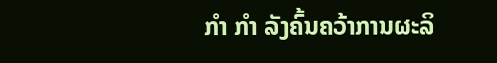ກໍາ ກໍາ ລັງຄົ້ນຄວ້າການຜະລິ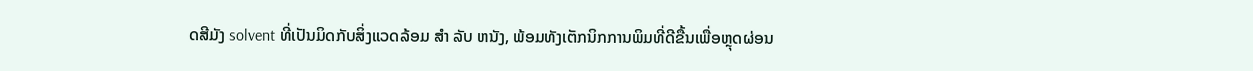ດສີມັງ solvent ທີ່ເປັນມິດກັບສິ່ງແວດລ້ອມ ສໍາ ລັບ ຫນັງ, ພ້ອມທັງເຕັກນິກການພິມທີ່ດີຂື້ນເພື່ອຫຼຸດຜ່ອນ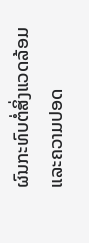ຜົນກະທົບຕໍ່ສິ່ງແວດລ້ອມແລະຄວາມປອດ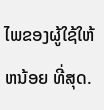ໄພຂອງຜູ້ໃຊ້ໃຫ້ ຫນ້ອຍ ທີ່ສຸດ.